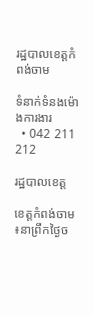រដ្ឋបាលខេត្តកំពង់ចាម

ទំនាក់ទំនងម៉ោងការងារ
  • 042 211 212

រដ្ឋបាលខេត្ត

ខេត្ដកំពង់ចាម ៖នាព្រឹកថ្ងៃច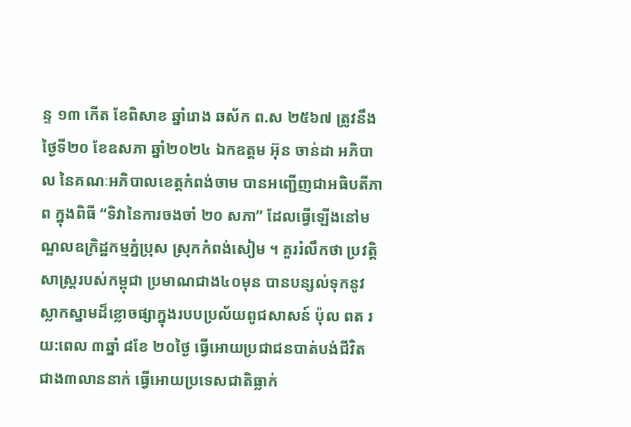ន្ទ ១៣ កើត ខែពិសាខ ឆ្នាំរោង ឆស័ក ព.ស ២៥៦៧ ត្រូវនឹងថ្ងៃទី២០ ខែឧសភា ឆ្នាំ២០២៤ ឯកឧត្តម អ៊ុន ចាន់ដា អភិបាល នៃគណៈអភិបាលខេត្តកំពង់ចាម បានអញ្ជើញជាអធិបតីភាព ក្នុងពិធី “ទិវានៃការចងចាំ ២០ សភា” ដែលធ្វើឡើងនៅមណ្ឌលឧក្រិដ្ឋកម្មភ្នំប្រុស ស្រុកកំពង់សៀម ។ គួររំលឹកថា ប្រវត្តិសាស្រ្តរបស់កម្ពុជា ប្រមាណជាង៤០មុន បានបន្សល់ទុកនូវស្លាកស្នាមដ៏ខ្លោចផ្សាក្នុងរបបប្រល័យពូជសាសន៍ ប៉ុល ពត រយ:ពេល ៣ឆ្នាំ ៨ខែ ២០ថ្ងៃ ធ្វេីអោយប្រជាជនបាត់បង់ជីវិត ជាង៣លាននាក់ ធ្វេីអោយប្រទេសជាតិធ្លាក់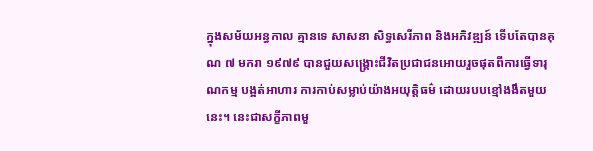ក្នុងសម័យអន្ធកាល គ្មានទេ សាសនា សិទ្ធសេរីភាព និងអភិវឌ្ឍន៍ ទេីបតែបានគុណ ៧ មករា ១៩៧៩ បានជួយសង្គ្រោះជីវិតប្រជាជនអោយរួចផុតពីការធ្វេីទារុណកម្ម បង្អត់អាហារ ការកាប់សម្លាប់យ៉ាងអយុត្តិធម៌ ដោយរបបខ្មៅងងឹតមួយនេះ។ នេះជាសក្ខីភាពមួ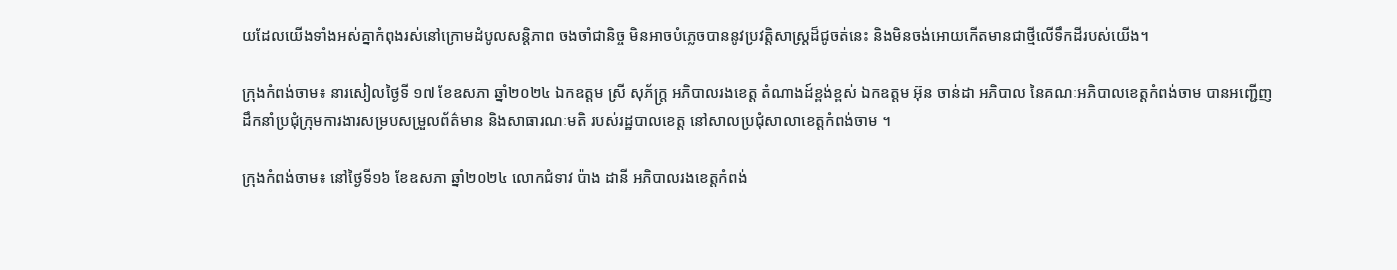យដែលយេីងទាំងអស់គ្នាកំពុងរស់នៅក្រោមដំបូលសន្តិភាព ចងចាំជានិច្ច មិនអាចបំភ្លេចបាននូវប្រវត្តិសាស្រ្តដ៏ជូចត់នេះ និងមិនចង់អោយកេីតមានជាថ្មីលេីទឹកដីរបស់យេីង។

ក្រុងកំពង់ចាម៖ នារសៀលថ្ងៃទី ១៧ ខែឧសភា ឆ្នាំ២០២៤ ឯកឧត្ដម ស្រី សុភ័ក្រ្ត អភិបាលរងខេត្ដ តំណាងដ៍ខ្ពង់ខ្ពស់ ឯកឧត្ដម អ៊ុន ចាន់ដា អភិបាល នៃគណៈអភិបាលខេត្ដកំពង់ចាម បានអញ្ជេីញដឹកនាំប្រជុំក្រុមការងារសម្របសម្រួលព័ត៌មាន និងសាធារណៈមតិ របស់រដ្ឋបាលខេត្ត នៅសាលប្រជុំសាលាខេត្ដកំពង់ចាម ។

ក្រុងកំពង់ចាម៖ នៅថ្ងៃទី១៦ ខែឧសភា ឆ្នាំ២០២៤ លោកជំទាវ ប៉ាង ដានី អភិបាលរងខេត្តកំពង់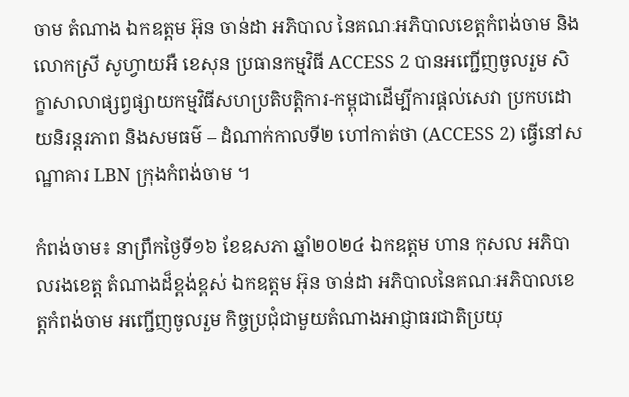ចាម តំណាង ឯកឧត្ដម អ៊ុន ចាន់ដា អភិបាល នៃគណៈអភិបាលខេត្តកំពង់ចាម និងលោកស្រី សូហ្វាយអឺ ខេសុន ប្រធានកម្មវិធី ACCESS 2 បានអញ្ជើញចូលរួម សិក្ខាសាលាផ្សព្វផ្សាយកម្មវិធីសហប្រតិបត្តិការ-កម្ពុជាដើម្បីការផ្តល់សេវា ប្រកបដោយនិរន្តរភាព និងសមធម៌ – ដំណាក់កាលទី២ ហៅកាត់ថា (ACCESS 2) ធ្វើនៅសណ្ឋាគារ LBN ក្រុងកំពង់ចាម ។

កំពង់ចាម៖ នាព្រឹកថ្ងៃទី១៦ ខែឧសភា ឆ្នាំ២០២៤ ឯកឧត្ដម ហាន កុសល អភិបាលរងខេត្ត តំណាងដ៏ខ្ពង់ខ្ពស់ ឯកឧត្ដម អ៊ុន ចាន់ដា អភិបាលនៃគណៈអភិបាលខេត្តកំពង់ចាម អញ្ជើញចូលរួម កិច្ចប្រជុំជាមួយតំណាងអាជ្ញាធរជាតិប្រយុ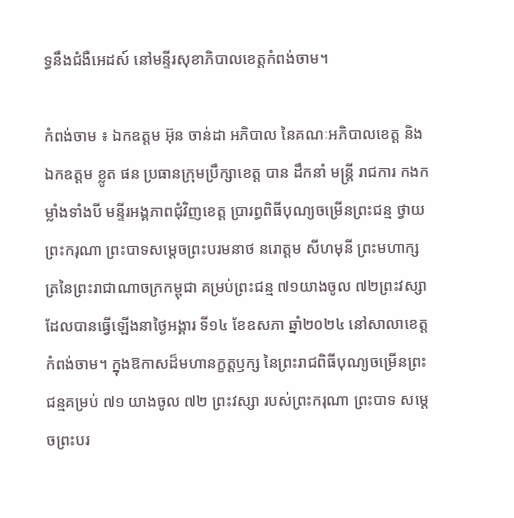ទ្ធនឹងជំងឺអេដស៍ នៅមន្ទីរសុខាភិបាលខេត្តកំពង់ចាម។

កំពង់ចាម ៖ ឯកឧត្តម អ៊ុន ចាន់ដា អភិបាល នៃគណៈអភិបាលខេត្ត និងឯកឧត្តម ខ្លូត ផន ប្រធានក្រុមប្រឹក្សាខេត្ត បាន ដឹកនាំ មន្ត្រី រាជការ កងកម្លាំងទាំងបី មន្ទីរអង្គភាពជុំវិញខេត្ត ប្រារព្ធពិធីបុណ្យចម្រើនព្រះជន្ម ថ្វាយព្រះករុណា ព្រះបាទសម្តេចព្រះបរមនាថ នរោត្តម សីហមុនី ព្រះមហាក្សត្រនៃព្រះរាជាណាចក្រកម្ពុជា គម្រប់ព្រះជន្ម ៧១យាងចូល ៧២ព្រះវស្សា ដែលបានធ្វើឡើងនាថ្ងៃអង្គារ ទី១៤ ខែឧសភា ឆ្នាំ២០២៤ នៅសាលាខេត្តកំពង់ចាម។ ក្នុងឱកាសដ៏មហានក្ខត្តឫក្ស នៃព្រះរាជពិធីបុណ្យចម្រើនព្រះជន្មគម្រប់ ៧១ យាងចូល ៧២ ព្រះវស្សា របស់ព្រះករុណា ព្រះបាទ សម្តេចព្រះបរ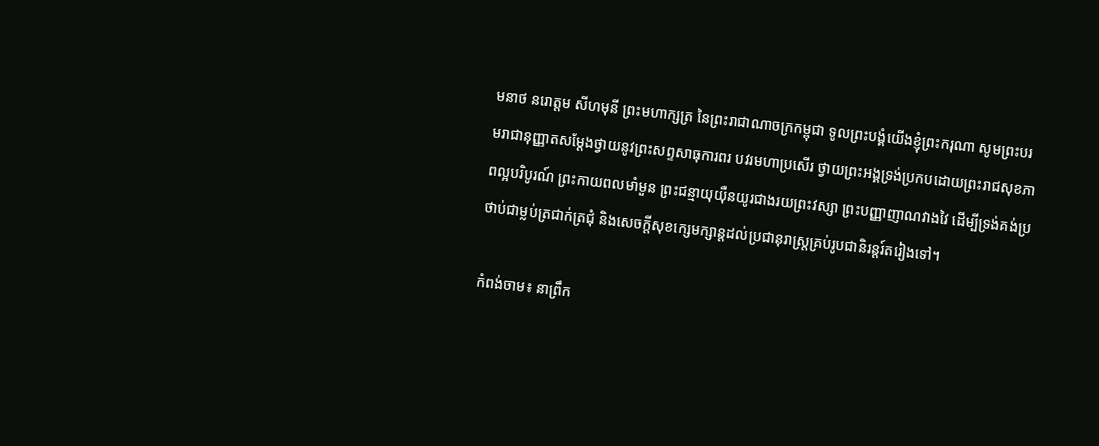មនាថ នរោត្តម សីហមុនី ព្រះមហាក្សត្រ នៃព្រះរាជាណាចក្រកម្ពុជា ទូលព្រះបង្គំយើងខ្ញុំព្រះករុណា សូមព្រះបរមរាជានុញ្ញាតសម្តែងថ្វាយនូវព្រះសព្ទសាធុការពរ បវរមហាប្រសើរ ថ្វាយព្រះអង្គទ្រង់ប្រកបដោយព្រះរាជសុខភាពល្អបរិបូរណ៍ ព្រះកាយពលមាំមួន ព្រះជន្មាយុយ៉ឺនយូរជាងរយព្រះវស្សា ព្រះបញ្ញាញាណវាងវៃ ដើម្បីទ្រង់គង់ប្រថាប់ជាម្លប់ត្រជាក់ត្រជុំ និងសេចក្តីសុខក្សេមក្សាន្តដល់ប្រជានុរាស្រ្តគ្រប់រូបជានិរន្តរ៍តរៀងទៅ។

កំពង់ចាម៖ នាព្រឹក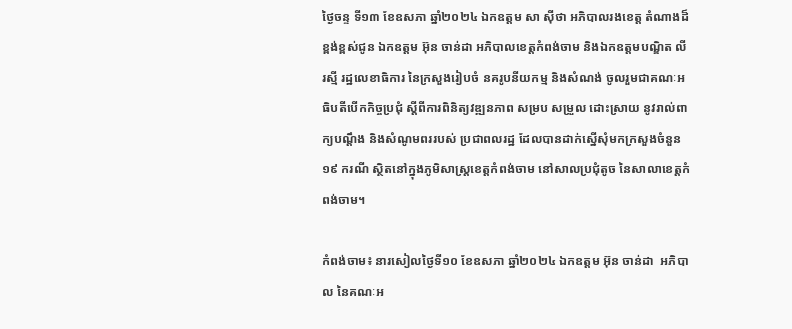ថ្ងៃចន្ទ ទី១៣ ខែឧសភា ឆ្នាំ២០២៤ ឯកឧត្តម សា ស៊ីថា អភិបាលរងខេត្ត តំណាងដ៏ខ្ពង់ខ្ពស់ជូន ឯកឧត្តម អ៊ុន ចាន់ដា អភិបាលខេត្តកំពង់ចាម និងឯកឧត្តមបណ្ឌិត លី រស្មី រដ្ឋលេខាធិការ នៃក្រសួងរៀបចំ នគរូបនីយកម្ម និងសំណង់ ចូលរួមជាគណៈអធិបតីបើកកិច្ចប្រជុំ ស្តីពីការពិនិត្យវឌ្ឍនភាព សម្រប សម្រួល ដោះស្រាយ នូវរាល់ពាក្យបណ្ដឹង និងសំណូមពររបស់ ប្រជាពលរដ្ឋ ដែលបានដាក់ស្នើសុំមកក្រសួងចំនួន១៩ ករណី ស្ថិតនៅក្នុងភូមិសាស្ត្រខេត្តកំពង់ចាម នៅសាលប្រជុំតូច នៃសាលាខេត្តកំពង់ចាម។

កំពង់ចាម៖ នារសៀលថ្ងៃទី១០ ខែឧសភា ឆ្នាំ២០២៤ ឯកឧត្តម អ៊ុន ចាន់ដា  អភិបាល នៃគណៈអ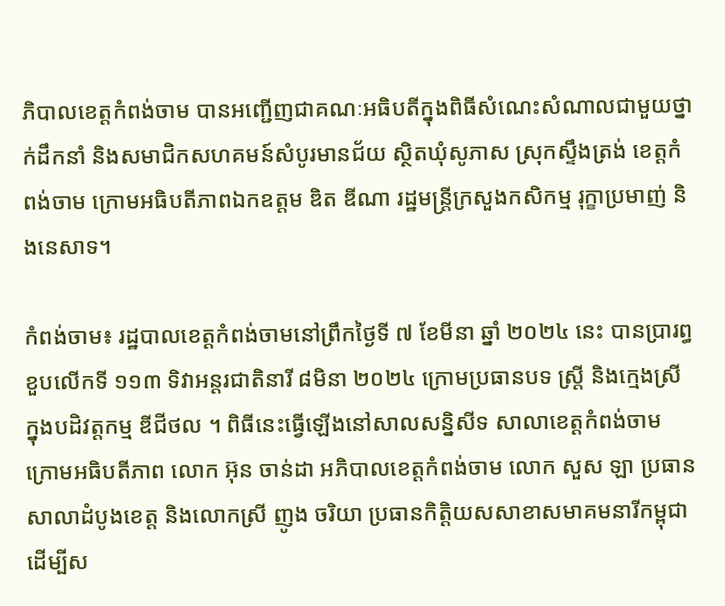ភិបាលខេត្តកំពង់ចាម បានអញ្ជើញជាគណៈអធិបតីក្នុងពិធីសំណេះសំណាលជាមួយថ្នាក់ដឹកនាំ និងសមាជិកសហគមន៍សំបូរមានជ័យ ស្ថិតឃុំសូភាស ស្រុកស្ទឹងត្រង់ ខេត្តកំពង់ចាម ក្រោមអធិបតីភាពឯកឧត្តម ឌិត ឌីណា រដ្ឋមន្ត្រីក្រសួងកសិកម្ម រុក្ខាប្រមាញ់ និងនេសាទ។

កំពង់ចាម៖ រដ្ឋបាលខេត្តកំពង់ចាមនៅព្រឹកថ្ងៃទី ៧ ខែមីនា ឆ្នាំ ២០២៤ នេះ បានប្រារព្ធខួបលើកទី ១១៣ ទិវាអន្តរជាតិនារី ៨មិនា ២០២៤ ក្រោមប្រធានបទ ស្ត្រី និងក្មេងស្រី ក្នុងបដិវត្តកម្ម ឌីជីថល ។ ពិធីនេះធ្វើឡើងនៅសាលសន្និសីទ សាលាខេត្តកំពង់ចាម ក្រោមអធិបតីភាព លោក អ៊ុន ចាន់ដា អភិបាលខេត្តកំពង់ចាម លោក សួស ឡា ប្រធានសាលាដំបូងខេត្ត និងលោកស្រី ញូង ចរិយា ប្រធានកិត្តិយសសាខាសមាគមនារីកម្ពុជា ដើម្បីស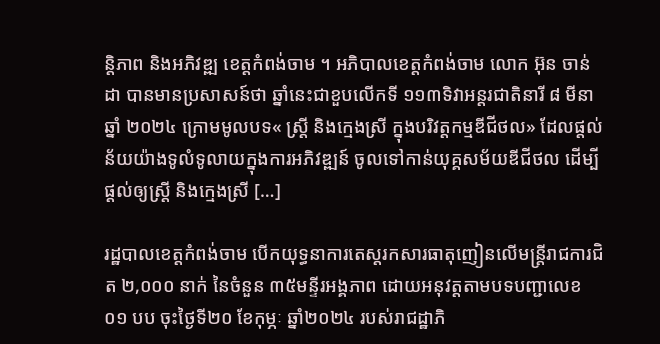ន្តិភាព និងអភិវឌ្ឍ ខេត្តកំពង់ចាម ។ អភិបាលខេត្តកំពង់ចាម លោក អ៊ុន ចាន់ដា បានមានប្រសាសន៍ថា ឆ្នាំនេះជាខួបលើកទី ១១៣ទិវាអន្តរជាតិនារី ៨ មីនា ឆ្នាំ ២០២៤ ក្រោមមូលបទ« ស្តី្រ និងក្មេងស្រី ក្នុងបរិវត្តកម្មឌីជីថល» ដែលផ្តល់ន័យយ៉ាងទូលំទូលាយក្នុងការអភិវឌ្ឍន៍ ចូលទៅកាន់យុគ្គសម័យឌីជីថល ដើម្បីផ្ដល់ឲ្យស្ត្រី និងក្មេងស្រី […]

រដ្ឋបាលខេត្តកំពង់ចាម បើកយុទ្ធនាការតេស្តរកសារធាតុញៀនលើមន្ត្រីរាជការជិត ២,០០០ នាក់ នៃចំនួន ៣៥មន្ទីរអង្គភាព ដោយអនុវត្តតាមបទបញ្ជាលេខ ០១ បប ចុះថ្ងៃទី២០ ខែកុម្ភៈ ឆ្នាំ២០២៤ របស់រាជដ្ឋាភិ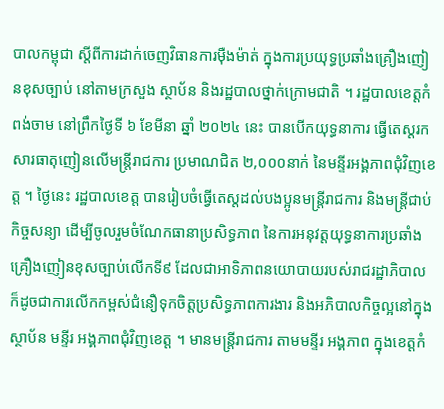បាលកម្ពុជា ស្តីពីការដាក់ចេញវិធានការម៉ឺងម៉ាត់ ក្នុងការប្រយុទ្ធប្រឆាំងគ្រឿងញៀនខុសច្បាប់ នៅតាមក្រសួង ស្ថាប័ន និងរដ្ឋបាលថ្នាក់ក្រោមជាតិ ។ រដ្ឋបាលខេត្តកំពង់ចាម នៅព្រឹកថ្ងៃទី ៦ ខែមីនា ឆ្នាំ ២០២៤ នេះ បានបើកយុទ្ធនាការ ធ្វើតេស្តរកសារធាតុញៀនលើមន្ត្រីរាជការ ប្រមាណជិត ២,០០០នាក់ នៃមន្ទីរអង្គភាពជុំវិញខេត្ត ។ ថ្ងៃនេះ រដ្ឋបាលខេត្ត បានរៀបចំធ្វើតេស្តដល់បងប្អូនមន្ត្រីរាជការ និងមន្ត្រីជាប់កិច្ចសន្យា ដើម្បីចូលរួមចំណែកធានាប្រសិទ្ធភាព នៃការអនុវត្តយុទ្ធនាការប្រឆាំងគ្រឿងញៀនខុសច្បាប់លើកទី៩ ដែលជាអាទិភាពនយោបាយរបស់រាជរដ្ឋាភិបាល ក៏ដូចជាការលើកកម្ពស់ជំនឿទុកចិត្តប្រសិទ្ធភាពការងារ និងអភិបាលកិច្ចល្អនៅក្នុងស្ថាប័ន មន្ទីរ អង្គភាពជុំវិញខេត្ត ។ មានមន្ត្រីរាជការ តាមមន្ទីរ អង្គភាព ក្នុងខេត្តកំ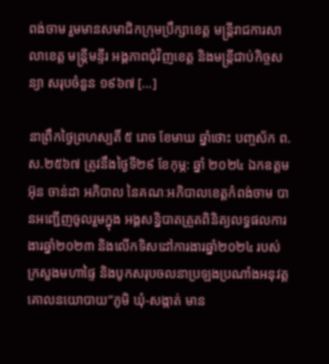ពង់ចាម រួមមានសមាជិកក្រុមប្រឹក្សាខេត្ត មន្ត្រីរាជការសាលាខេត្ត មន្ត្រីមន្ទីរ អង្គភាពជុំវិញខេត្ត និងមន្ត្រីជាប់កិច្ចសន្យា សរុបចំនួន ១៩៦៧ […]

នាព្រឹកថ្ងៃព្រហស្បតិ៍ ៥ រោច ខែមាឃ ឆ្នាំថោះ បញ្ចស័ក ព.ស.២៥៦៧ ត្រូវនឹងថ្ងៃទី២៩ ខែកុម្ភ: ឆ្នាំ ២០២៤ ឯកឧត្តម អ៊ុន ចាន់ដា អភិបាល នៃគណៈអភិបាលខេត្តកំពង់ចាម បានអញ្ជើញចូលរួមក្នុង អង្គសន្និបាតត្រួតពិនិត្យលទ្ធផលការងារឆ្នាំ២០២៣ និងលើកទិសដៅការងារឆ្នាំ២០២៤ របស់ក្រសួងមហាផ្ទៃ និងបូកសរុបចលនាប្រឡងប្រណាំងអនុវត្តគោលនយោបាយ”ភូមិ ឃុំ-សង្កាត់ មាន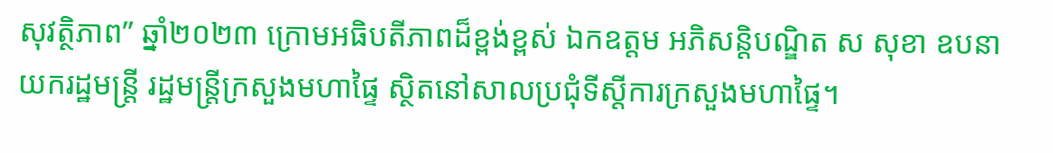សុវត្ថិភាព” ឆ្នាំ២០២៣ ក្រោមអធិបតីភាពដ៏ខ្ពង់ខ្ពស់ ឯកឧត្តម អភិសន្តិបណ្ឌិត ស សុខា ឧបនាយករដ្ឋមន្ត្រី រដ្ឋមន្ត្រីក្រសួងមហាផ្ទៃ ស្ថិតនៅសាលប្រជុំទីស្ដីការក្រសួងមហាផ្ទៃ។